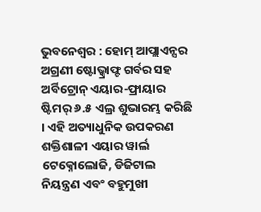ଭୁବନେଶ୍ୱର : ହୋମ୍ ଆପ୍ଲାଏନ୍ସର ଅଗ୍ରଣୀ ଷ୍ଟୋଭ୍କ୍ରାଫ୍ଟ ଗର୍ବର ସହ ଅର୍ବିଟ୍ରୋନ୍ ଏୟାର-ଫ୍ରାୟାର ଷ୍ଟିମର୍ ୬.୫ ଏଲ୍ର ଶୁଭାରମ୍ଭ କରିଛି । ଏହି ଅତ୍ୟାଧୁନିକ ଉପକରଣ ଶକ୍ତିଶାଳୀ ଏୟାର ୱାର୍ଲ ଟେକ୍ନୋଲୋଜି, ଡିଜିଟାଲ ନିୟନ୍ତ୍ରଣ ଏବଂ ବହୁମୁଖୀ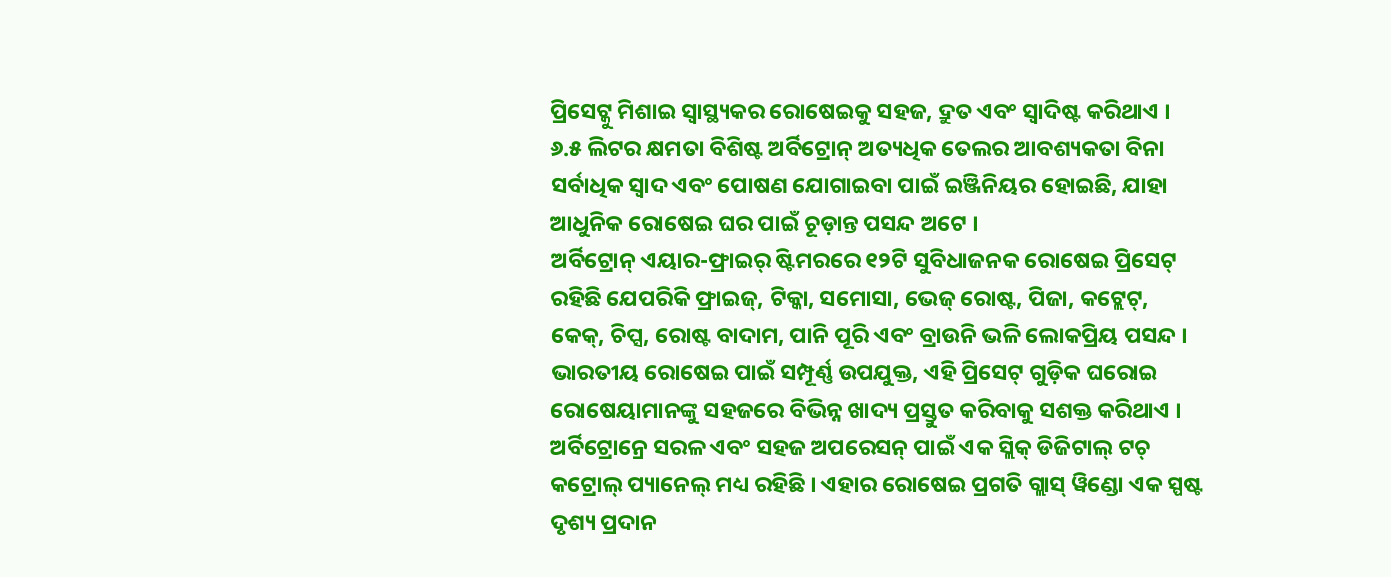ପ୍ରିସେଟ୍କୁ ମିଶାଇ ସ୍ୱାସ୍ଥ୍ୟକର ରୋଷେଇକୁ ସହଜ, ଦ୍ରୁତ ଏବଂ ସ୍ୱାଦିଷ୍ଟ କରିଥାଏ । ୬.୫ ଲିଟର କ୍ଷମତା ବିଶିଷ୍ଟ ଅର୍ବିଟ୍ରୋନ୍ ଅତ୍ୟଧିକ ତେଲର ଆବଶ୍ୟକତା ବିନା ସର୍ବାଧିକ ସ୍ୱାଦ ଏବଂ ପୋଷଣ ଯୋଗାଇବା ପାଇଁ ଇଞ୍ଜିନିୟର ହୋଇଛି, ଯାହା ଆଧୁନିକ ରୋଷେଇ ଘର ପାଇଁ ଚୂଡ଼ାନ୍ତ ପସନ୍ଦ ଅଟେ ।
ଅର୍ବିଟ୍ରୋନ୍ ଏୟାର-ଫ୍ରାଇର୍ ଷ୍ଟିମରରେ ୧୨ଟି ସୁବିଧାଜନକ ରୋଷେଇ ପ୍ରିସେଟ୍ ରହିଛି ଯେପରିକି ଫ୍ରାଇଜ୍, ଟିକ୍କା, ସମୋସା, ଭେଜ୍ ରୋଷ୍ଟ, ପିଜା, କଟ୍ଲେଟ୍, କେକ୍, ଚିପ୍ସ, ରୋଷ୍ଟ ବାଦାମ, ପାନି ପୂରି ଏବଂ ବ୍ରାଉନି ଭଳି ଲୋକପ୍ରିୟ ପସନ୍ଦ । ଭାରତୀୟ ରୋଷେଇ ପାଇଁ ସମ୍ପୂର୍ଣ୍ଣ ଉପଯୁକ୍ତ, ଏହି ପ୍ରିସେଟ୍ ଗୁଡ଼ିକ ଘରୋଇ ରୋଷେୟାମାନଙ୍କୁ ସହଜରେ ବିଭିନ୍ନ ଖାଦ୍ୟ ପ୍ରସ୍ତୁତ କରିବାକୁ ସଶକ୍ତ କରିଥାଏ । ଅର୍ବିଟ୍ରୋନ୍ରେ ସରଳ ଏବଂ ସହଜ ଅପରେସନ୍ ପାଇଁ ଏକ ସ୍ଲିକ୍ ଡିଜିଟାଲ୍ ଟଚ୍ କଟ୍ରୋଲ୍ ପ୍ୟାନେଲ୍ ମଧ୍ୟ ରହିଛି । ଏହାର ରୋଷେଇ ପ୍ରଗତି ଗ୍ଲାସ୍ ୱିଣ୍ଡୋ ଏକ ସ୍ପଷ୍ଟ ଦୃଶ୍ୟ ପ୍ରଦାନ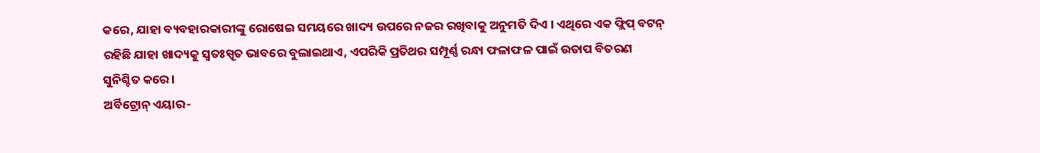କରେ, ଯାହା ବ୍ୟବହାରକାରୀଙ୍କୁ ରୋଷେଇ ସମୟରେ ଖାଦ୍ୟ ଉପରେ ନଜର ରଖିବାକୁ ଅନୁମତି ଦିଏ । ଏଥିରେ ଏକ ଫ୍ଲିପ୍ ବଟନ୍ ରହିଛି ଯାହା ଖାଦ୍ୟକୁ ସ୍ୱତଃସ୍ପୃତ ଭାବରେ ବୁଲାଇଥାଏ, ଏପରିକି ପ୍ରତିଥର ସମ୍ପୂର୍ଣ୍ଣ ରନ୍ଧା ଫଳାଫଳ ପାଇଁ ଉତାପ ବିତରଣ ସୁନିଶ୍ଚିତ କରେ ।
ଅର୍ବିଟ୍ରୋନ୍ ଏୟାର-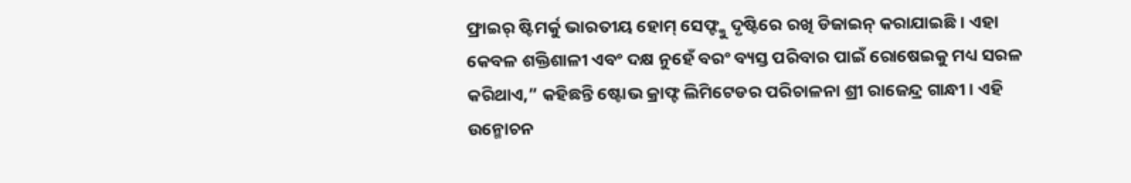ଫ୍ରାଇର୍ ଷ୍ଟିମର୍କୁ ଭାରତୀୟ ହୋମ୍ ସେଫ୍ଙ୍କୁ ଦୃଷ୍ଟିରେ ରଖି ଡିଜାଇନ୍ କରାଯାଇଛି । ଏହା କେବଳ ଶକ୍ତିଶାଳୀ ଏବଂ ଦକ୍ଷ ନୁହେଁ ବରଂ ବ୍ୟସ୍ତ ପରିବାର ପାଇଁ ରୋଷେଇକୁ ମଧ୍ୟ ସରଳ କରିଥାଏ,” କହିଛନ୍ତି ଷ୍ଟୋଭ କ୍ରାଫ୍ଟ ଲିମିଟେଡର ପରିଚାଳନା ଶ୍ରୀ ରାଜେନ୍ଦ୍ର ଗାନ୍ଧୀ । ଏହି ଉନ୍ମୋଚନ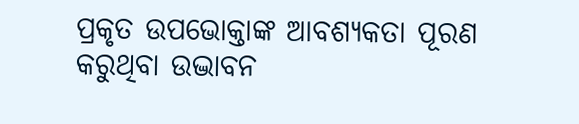ପ୍ରକୃତ ଉପଭୋକ୍ତାଙ୍କ ଆବଶ୍ୟକତା ପୂରଣ କରୁଥିବା ଉଦ୍ଭାବନ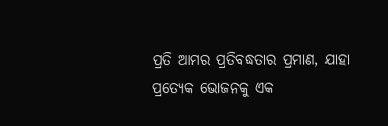ପ୍ରତି ଆମର ପ୍ରତିବଦ୍ଧତାର ପ୍ରମାଣ, ଯାହା ପ୍ରତ୍ୟେକ ଭୋଜନକୁ ଏକ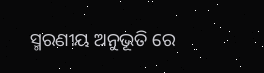ସ୍ମରଣୀୟ ଅନୁଭୂତି ରେ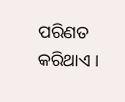ପରିଣତ କରିଥାଏ ।